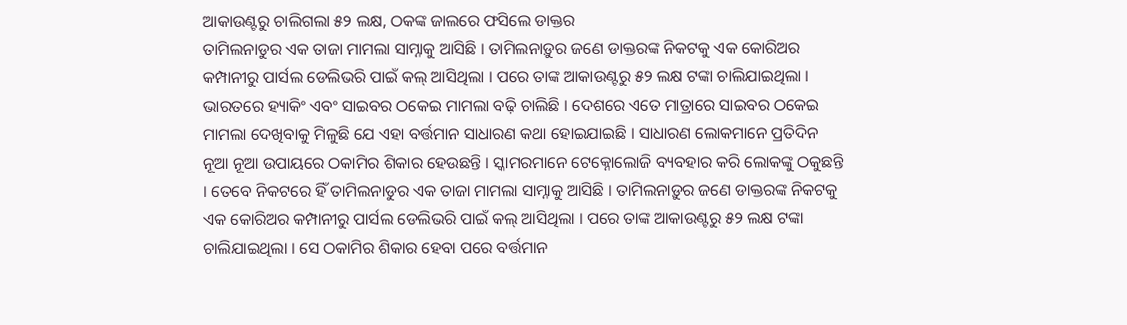ଆକାଉଣ୍ଟରୁ ଚାଲିଗଲା ୫୨ ଲକ୍ଷ, ଠକଙ୍କ ଜାଲରେ ଫସିଲେ ଡାକ୍ତର
ତାମିଲନାଡୁର ଏକ ତାଜା ମାମଲା ସାମ୍ନାକୁ ଆସିଛି । ତାମିଲନାଡ଼ୁର ଜଣେ ଡାକ୍ତରଙ୍କ ନିକଟକୁ ଏକ କୋରିଅର କମ୍ପାନୀରୁ ପାର୍ସଲ ଡେଲିଭରି ପାଇଁ କଲ୍ ଆସିଥିଲା । ପରେ ତାଙ୍କ ଆକାଉଣ୍ଟରୁ ୫୨ ଲକ୍ଷ ଟଙ୍କା ଚାଲିଯାଇଥିଲା ।
ଭାରତରେ ହ୍ୟାକିଂ ଏବଂ ସାଇବର ଠକେଇ ମାମଲା ବଢ଼ି ଚାଲିଛି । ଦେଶରେ ଏତେ ମାତ୍ରାରେ ସାଇବର ଠକେଇ ମାମଲା ଦେଖିବାକୁ ମିଳୁଛି ଯେ ଏହା ବର୍ତ୍ତମାନ ସାଧାରଣ କଥା ହୋଇଯାଇଛି । ସାଧାରଣ ଲୋକମାନେ ପ୍ରତିଦିନ ନୂଆ ନୂଆ ଉପାୟରେ ଠକାମିର ଶିକାର ହେଉଛନ୍ତି । ସ୍କାମରମାନେ ଟେକ୍ନୋଲୋଜି ବ୍ୟବହାର କରି ଲୋକଙ୍କୁ ଠକୁଛନ୍ତି । ତେବେ ନିକଟରେ ହିଁ ତାମିଲନାଡୁର ଏକ ତାଜା ମାମଲା ସାମ୍ନାକୁ ଆସିଛି । ତାମିଲନାଡ଼ୁର ଜଣେ ଡାକ୍ତରଙ୍କ ନିକଟକୁ ଏକ କୋରିଅର କମ୍ପାନୀରୁ ପାର୍ସଲ ଡେଲିଭରି ପାଇଁ କଲ୍ ଆସିଥିଲା । ପରେ ତାଙ୍କ ଆକାଉଣ୍ଟରୁ ୫୨ ଲକ୍ଷ ଟଙ୍କା ଚାଲିଯାଇଥିଲା । ସେ ଠକାମିର ଶିକାର ହେବା ପରେ ବର୍ତ୍ତମାନ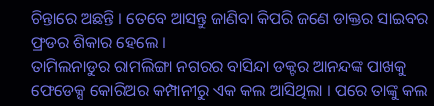ଚିନ୍ତାରେ ଅଛନ୍ତି । ତେବେ ଆସନ୍ତୁ ଜାଣିବା କିପରି ଜଣେ ଡାକ୍ତର ସାଇବର ଫ୍ରଡର ଶିକାର ହେଲେ ।
ତାମିଲନାଡୁର ରାମଲିଙ୍ଗା ନଗରର ବାସିନ୍ଦା ଡକ୍ଟର ଆନନ୍ଦଙ୍କ ପାଖକୁ ଫେଡେକ୍ସ କୋରିଅର କମ୍ପାନୀରୁ ଏକ କଲ ଆସିଥିଲା । ପରେ ତାଙ୍କୁ କଲ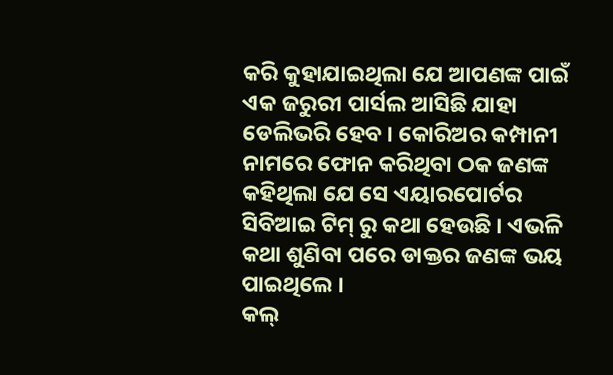କରି କୁହାଯାଇଥିଲା ଯେ ଆପଣଙ୍କ ପାଇଁ ଏକ ଜରୁରୀ ପାର୍ସଲ ଆସିଛି ଯାହା ଡେଲିଭରି ହେବ । କୋରିଅର କମ୍ପାନୀ ନାମରେ ଫୋନ କରିଥିବା ଠକ ଜଣଙ୍କ କହିଥିଲା ଯେ ସେ ଏୟାରପୋର୍ଟର ସିବିଆଇ ଟିମ୍ ରୁ କଥା ହେଉଛି । ଏଭଳି କଥା ଶୁଣିବା ପରେ ଡାକ୍ତର ଜଣଙ୍କ ଭୟ ପାଇଥିଲେ ।
କଲ୍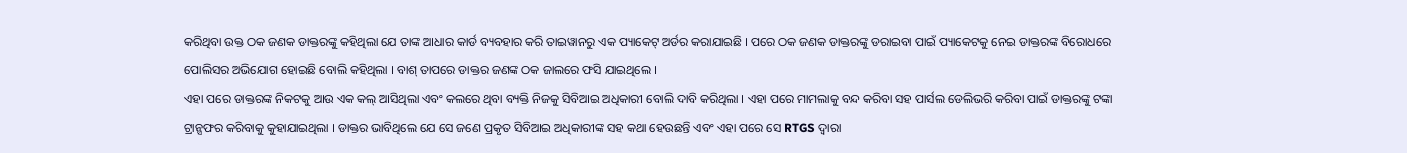କରିଥିବା ଉକ୍ତ ଠକ ଜଣକ ଡାକ୍ତରଙ୍କୁ କହିଥିଲା ଯେ ତାଙ୍କ ଆଧାର କାର୍ଡ ବ୍ୟବହାର କରି ତାଇୱାନରୁ ଏକ ପ୍ୟାକେଟ୍ ଅର୍ଡର କରାଯାଇଛି । ପରେ ଠକ ଜଣକ ଡାକ୍ତରଙ୍କୁ ଡରାଇବା ପାଇଁ ପ୍ୟାକେଟକୁ ନେଇ ଡାକ୍ତରଙ୍କ ବିରୋଧରେ ପୋଲିସର ଅଭିଯୋଗ ହୋଇଛି ବୋଲି କହିଥିଲା । ବାଶ୍ ତାପରେ ଡାକ୍ତର ଜଣଙ୍କ ଠକ ଜାଲରେ ଫସି ଯାଇଥିଲେ ।
ଏହା ପରେ ଡାକ୍ତରଙ୍କ ନିକଟକୁ ଆଉ ଏକ କଲ୍ ଆସିଥିଲା ଏବଂ କଲରେ ଥିବା ବ୍ୟକ୍ତି ନିଜକୁ ସିବିଆଇ ଅଧିକାରୀ ବୋଲି ଦାବି କରିଥିଲା । ଏହା ପରେ ମାମଲାକୁ ବନ୍ଦ କରିବା ସହ ପାର୍ସଲ ଡେଲିଭରି କରିବା ପାଇଁ ଡାକ୍ତରଙ୍କୁ ଟଙ୍କା ଟ୍ରାନ୍ସଫର କରିବାକୁ କୁହାଯାଇଥିଲା । ଡାକ୍ତର ଭାବିଥିଲେ ଯେ ସେ ଜଣେ ପ୍ରକୃତ ସିବିଆଇ ଅଧିକାରୀଙ୍କ ସହ କଥା ହେଉଛନ୍ତି ଏବଂ ଏହା ପରେ ସେ RTGS ଦ୍ୱାରା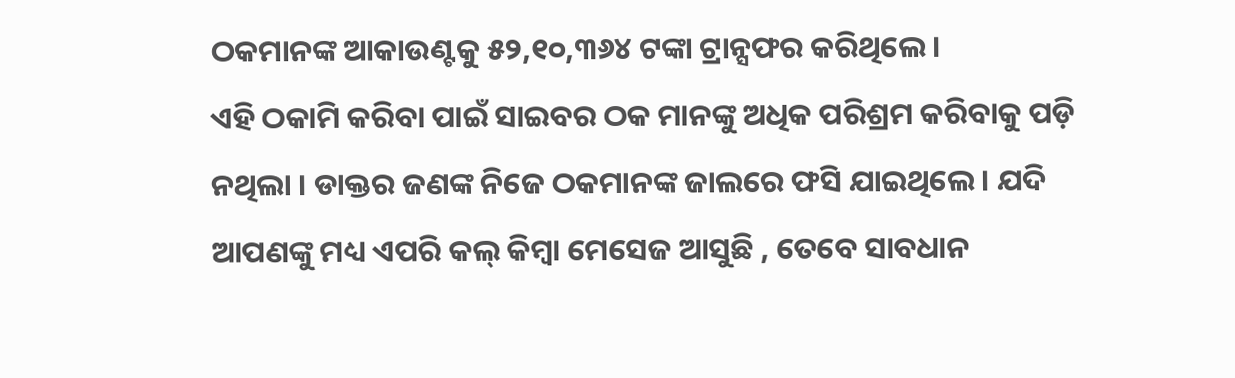ଠକମାନଙ୍କ ଆକାଉଣ୍ଟକୁ ୫୨,୧୦,୩୬୪ ଟଙ୍କା ଟ୍ରାନ୍ସଫର କରିଥିଲେ ।
ଏହି ଠକାମି କରିବା ପାଇଁ ସାଇବର ଠକ ମାନଙ୍କୁ ଅଧିକ ପରିଶ୍ରମ କରିବାକୁ ପଡ଼ି ନଥିଲା । ଡାକ୍ତର ଜଣଙ୍କ ନିଜେ ଠକମାନଙ୍କ ଜାଲରେ ଫସି ଯାଇଥିଲେ । ଯଦି ଆପଣଙ୍କୁ ମଧ୍ୟ ଏପରି କଲ୍ କିମ୍ବା ମେସେଜ ଆସୁଛି , ତେବେ ସାବଧାନ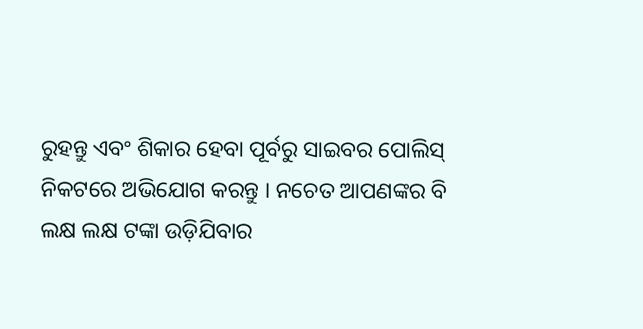ରୁହନ୍ତୁ ଏବଂ ଶିକାର ହେବା ପୂର୍ବରୁ ସାଇବର ପୋଲିସ୍ ନିକଟରେ ଅଭିଯୋଗ କରନ୍ତୁ । ନଚେତ ଆପଣଙ୍କର ବି ଲକ୍ଷ ଲକ୍ଷ ଟଙ୍କା ଉଡ଼ିଯିବାର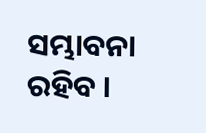ସମ୍ଭାବନା ରହିବ ।